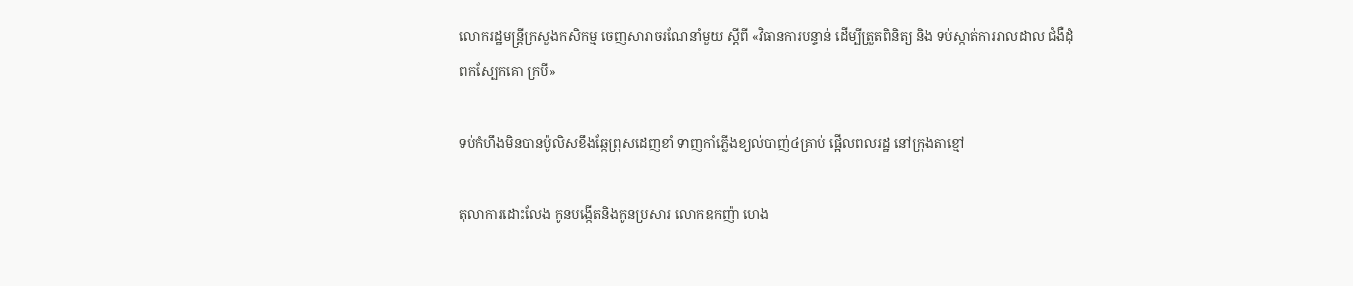លោករដ្ឋមន្ត្រីក្រសួងកសិកម្ម ចេញសារាចរណែនាំមួយ ស្តីពី «វិធានការបន្ទាន់ ដើម្បីត្រួតពិនិត្យ និង ទប់ស្កាត់ការរាលដាល ជំងឺដុំពកស្បែកគោ ក្របី»

ទប់កំហឹងមិនបានប៉ូលិសខឹងឆ្កែព្រុសដេញខាំ ទាញកាំភ្លើងខ្យល់បាញ់៤គ្រាប់ ផ្អើលពលរដ្ឋ នៅក្រុងតាខ្មៅ

តុលាការដោះលែង កូនបង្កើតនិងកូនប្រសារ លោកឧកញ៉ា ហេង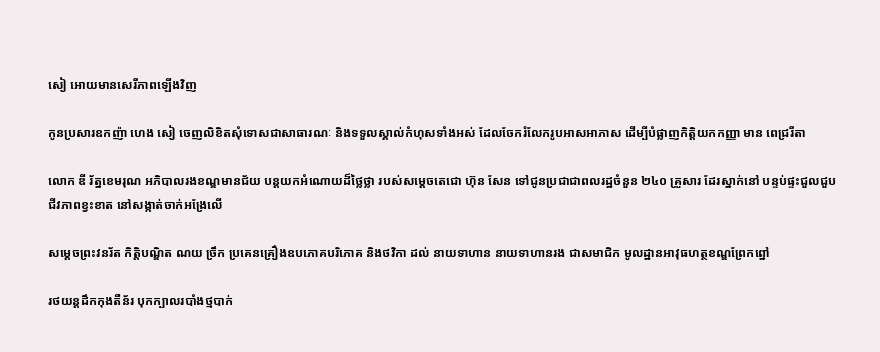សៀ អោយមានសេរីភាពឡើងវិញ

កូនប្រសារឧកញ៉ា ហេង សៀ ចេញលិខិតសុំទោសជាសាធារណៈ និងទទួលស្គាល់កំហុសទាំងអស់ ដែលចែករំលែករូបអាសអាភាស ដើម្បីបំផ្លាញកិត្តិយកកញ្ញា មាន ពេជ្ររីតា

លោក ឌី រ័ត្នខេមរុណ អភិបាលរងខណ្ឌមានជ័យ បន្តយកអំណោយដ៏ថ្លៃថ្លា របស់សម្ដេចតេជោ ហ៊ុន សែន ទៅជូនប្រជាជាពលរដ្ឋចំនួន ២៤០ គ្រួសារ ដែរស្នាក់នៅ បន្ទប់ផ្ទះជួលជួបជីវភាពខ្វះខាត នៅសង្កាត់ចាក់អង្រែលើ

សម្តេចព្រះវនរ័ត កិត្តិបណ្ឌិត ណយ ច្រឹក ប្រគេនគ្រឿងឧបភោគបរិភោគ និងថវិកា ដល់ នាយទាហាន នាយទាហានរង ជាសមាជិក មូលដ្ឋានអាវុធហត្ថខណ្ឌព្រែកព្នៅ

រថយន្តដឹកកុងតឺន័រ បុកក្បាលរបាំងថ្មបាក់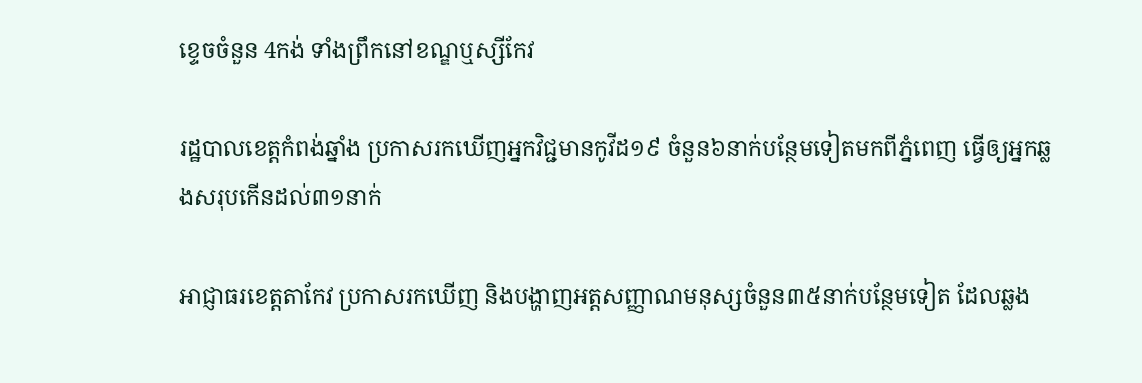ខ្ទេចចំនួន 4កង់ ទាំងព្រឹកនៅខណ្ឌឬស្សីកែវ

រដ្ឋបាលខេត្តកំពង់ឆ្នាំង ប្រកាសរកឃើញអ្នកវិជ្ជមានកូវីដ១៩ ចំនួន៦នាក់បន្ថែមទៀតមកពីភ្នំពេញ ធ្វើឲ្យអ្នកឆ្លងសរុបកើនដល់៣១នាក់

អាជ្ញាធរខេត្តតាកែវ ប្រកាសរកឃើញ និងបង្ហាញអត្តសញ្ញាណមនុស្សចំនួន៣៥នាក់បន្ថែមទៀត ដែលឆ្លង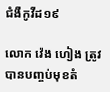ជំងឺកូវីដ១៩

លោក វ៉េង ហៀង ត្រូវបានបញ្ចប់មុខតំ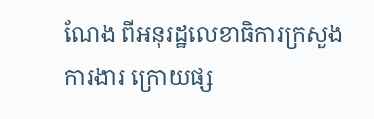ណែង ពីអនុរដ្ឋលេខាធិការក្រសួងការងារ ក្រោយផ្ស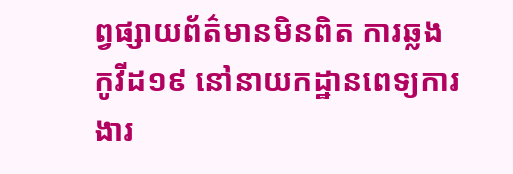ព្វផ្សាយព័ត៌មានមិនពិត ការឆ្លងកូវីដ១៩ នៅនាយកដ្ឋានពេទ្យការងារ